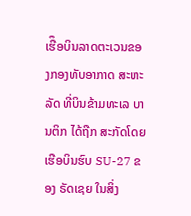ເຮືຶອບິນລາດຕະເວນຂອງກອງທັບອາກາດ ສະຫະລັດ ທີ່ບິນຂ້າມທະເລ ບານຕິກ ໄດ້ຖືກ ສະກັດໂດຍເຮືອບິນຮົບ SU-27 ຂອງ ຣັດເຊຍ ໃນສິ່ງ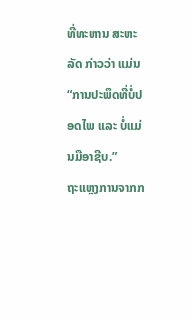ທີ່ທະຫານ ສະຫະລັດ ກ່າວວ່າ ແມ່ນ “ການປະພຶດທີ່ບໍ່ປອດໄພ ແລະ ບໍ່ແມ່ນມືອາຊີບ.”
ຖະແຫຼງການຈາກກ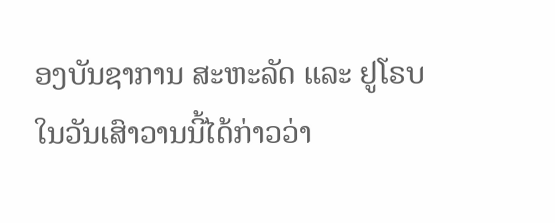ອງບັນຊາການ ສະຫະລັດ ແລະ ຢູໂຣບ ໃນວັນເສົາວານນີ້ໄດ້ກ່າວວ່າ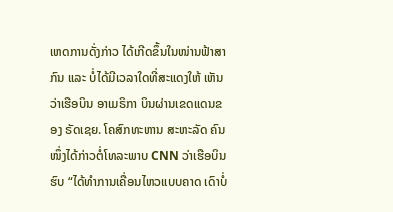ເຫດການດັ່ງກ່າວ ໄດ້ເກີດຂຶ້ນໃນໜ່ານຟ້າສາກົນ ແລະ ບໍ່ໄດ້ມີເວລາໃດທີ່ສະແດງໃຫ້ ເຫັນວ່າເຮືອບິນ ອາເມຣິກາ ບິນຜ່ານເຂດແດນຂອງ ຣັດເຊຍ. ໂຄສົກທະຫານ ສະຫະລັດ ຄົນໜຶ່ງໄດ້ກ່າວຕໍ່ໂທລະພາບ CNN ວ່າເຮືອບິນຮົບ “ໄດ້ທຳການເຄື່ອນໄຫວແບບຄາດ ເດົາບໍ່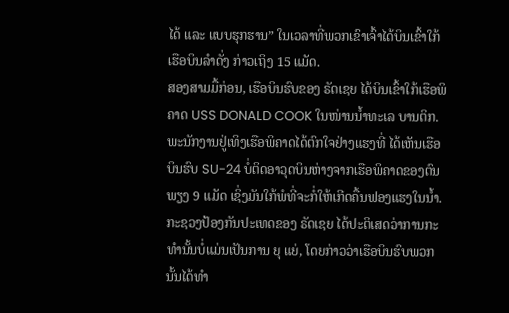ໄດ້ ແລະ ແບບຮຸກຮານ” ໃນເວລາທີ່ພວກເຂົາເຈົ້າໄດ້ບິນເຂົ້າໃກ້ເຮືອບິນລຳດັ່ງ ກ່າວເຖິງ 15 ແມັດ.
ສອງສາມມື້ກ່ອນ, ເຮືອບິນຮົບຂອງ ຣັດເຊຍ ໄດ້ບິນເຂົ້າໃກ້ເຮືອພິຄາດ USS DONALD COOK ໃນໜ່ານນ້ຳທະເລ ບານຕິກ. ພະນັກງານຢູ່ເທິງເຮືອພິຄາດໄດ້ຕົກໃຈຢ່າງແຮງທີ່ ໄດ້ເຫັນເຮືອບິນຮົບ SU-24 ບໍ່ຕິດອາວຸດບິນຫ່າງຈາກເຮືອພິຄາດຂອງຕົນພຽງ 9 ແມັດ ເຊິ່ງມັນໃກ້ພໍທີ່ຈະກໍ່ໃຫ້ເກີດຄື້ນຟອງແຮງໃນນ້ຳ.
ກະຊວງປ້ອງກັນປະເທດຂອງ ຣັດເຊຍ ໄດ້ປະຕິເສດວ່າການກະທຳນັ້ນບໍ່ແມ່ນເປັນການ ຍຸ ແຍ່, ໂດຍກ່າວວ່າເຮືອບິນຮົບພວກນັ້ນໄດ້ທຳ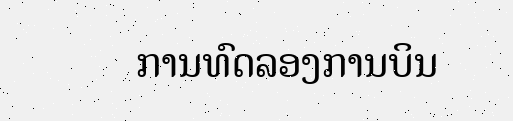ການທົດລອງການບິນ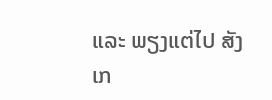ແລະ ພຽງແຕ່ໄປ ສັງເກ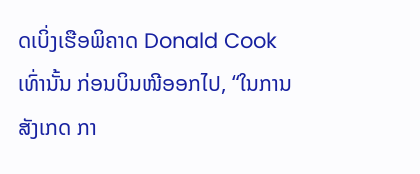ດເບິ່ງເຮືອພິຄາດ Donald Cook ເທົ່ານັ້ນ ກ່ອນບິນໜີອອກໄປ, “ໃນການສັງເກດ ກາ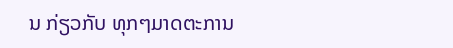ນ ກ່ຽວກັບ ທຸກໆມາດຕະການ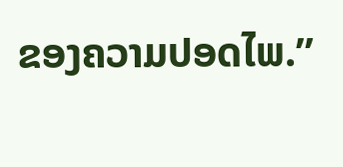ຂອງຄວາມປອດໄພ.”